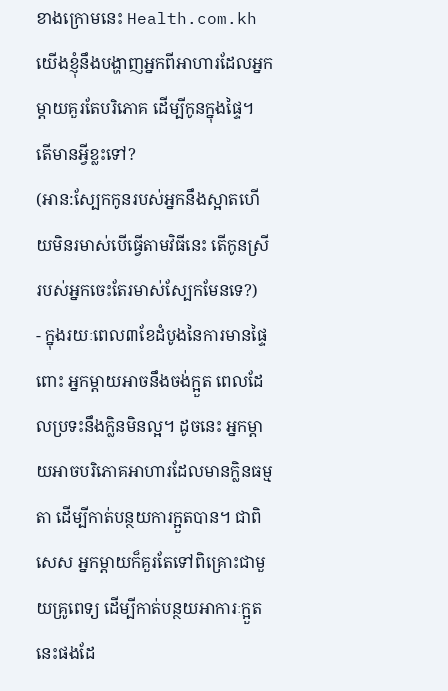ខាងក្រោមនេះ Health.com.kh យើងខ្ញុំនឹងបង្ហាញអ្នកពីអាហារដែលអ្នកម្តាយគួរតែបរិភោគ ដើម្បីកូនក្នុងផ្ទៃ។ តើមានអ្វីខ្លះទៅ?
(អាន:ស្បែកកូនរបស់អ្នកនឹងស្អាតហើយមិនរមាស់បើធ្វើតាមវិធីនេះ តើកូនស្រីរបស់អ្នកចេះតែរមាស់ស្បែកមែនទេ?)
- ក្នុងរយៈពេល៣ខែដំបូងនៃការមានផ្ទៃពោះ អ្នកម្តាយអាចនឹងចង់ក្អួត ពេលដែលប្រទះនឹងក្លិនមិនល្អ។ ដូចនេះ អ្នកម្តាយអាចបរិភោគអាហារដែលមានក្លិនធម្មតា ដើម្បីកាត់បន្ថយការក្អួតបាន។ ជាពិសេស អ្នកម្តាយក៏គួរតែទៅពិគ្រោះជាមួយគ្រូពេទ្យ ដើម្បីកាត់បន្ថយអាការៈក្អួតនេះផងដែ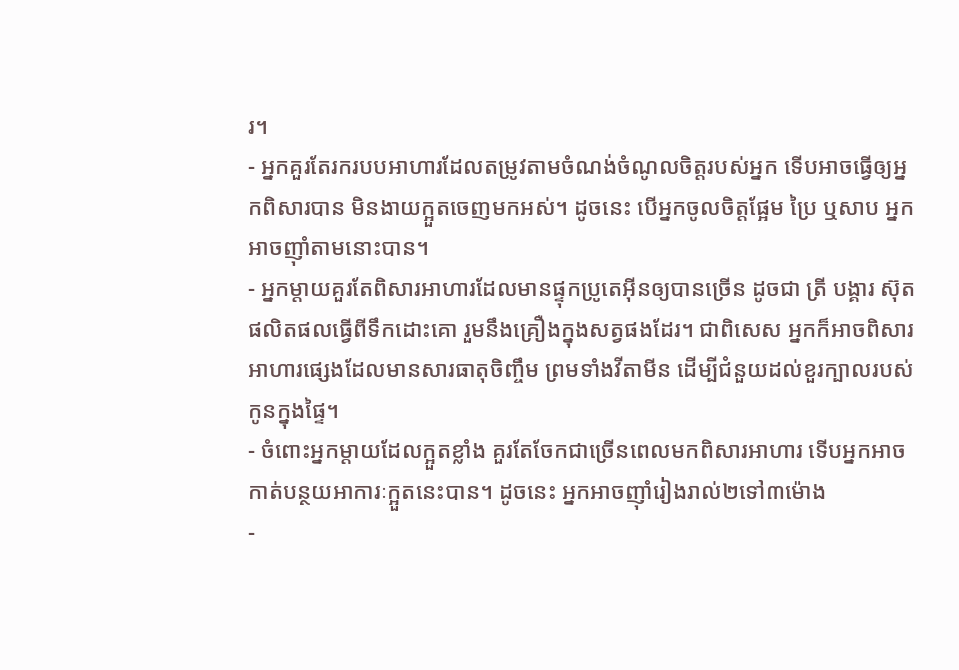រ។
- អ្នកគួរតែរករបបអាហារដែលតម្រូវតាមចំណង់ចំណូលចិត្តរបស់អ្នក ទើបអាចធ្វើឲ្យអ្នកពិសារបាន មិនងាយក្អួតចេញមកអស់។ ដូចនេះ បើអ្នកចូលចិត្តផ្អែម ប្រៃ ឬសាប អ្នកអាចញ៉ាំតាមនោះបាន។
- អ្នកម្តាយគួរតែពិសារអាហារដែលមានផ្ទុកប្រូតេអ៊ីនឲ្យបានច្រើន ដូចជា ត្រី បង្គារ ស៊ុត ផលិតផលធ្វើពីទឹកដោះគោ រួមនឹងគ្រឿងក្នុងសត្វផងដែរ។ ជាពិសេស អ្នកក៏អាចពិសារអាហារផ្សេងដែលមានសារធាតុចិញ្ចឹម ព្រមទាំងវីតាមីន ដើម្បីជំនួយដល់ខួរក្បាលរបស់កូនក្នុងផ្ទៃ។
- ចំពោះអ្នកម្តាយដែលក្អួតខ្លាំង គួរតែចែកជាច្រើនពេលមកពិសារអាហារ ទើបអ្នកអាចកាត់បន្ថយអាការៈក្អួតនេះបាន។ ដូចនេះ អ្នកអាចញ៉ាំរៀងរាល់២ទៅ៣ម៉ោង
-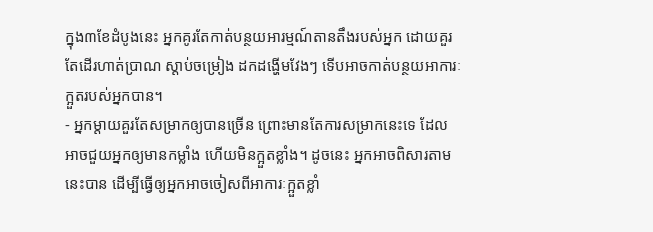ក្នុង៣ខែដំបូងនេះ អ្នកគូរតែកាត់បន្ថយអារម្មណ៍តានតឹងរបស់អ្នក ដោយគួរតែដើរហាត់ប្រាណ ស្តាប់ចម្រៀង ដកដង្ហើមវែងៗ ទើបអាចកាត់បន្ថយអាការៈក្អួតរបស់អ្នកបាន។
- អ្នកម្តាយគួរតែសម្រាកឲ្យបានច្រើន ព្រោះមានតែការសម្រាកនេះទេ ដែលអាចជួយអ្នកឲ្យមានកម្លាំង ហើយមិនក្អួតខ្លាំង។ ដូចនេះ អ្នកអាចពិសារតាមនេះបាន ដើម្បីធ្វើឲ្យអ្នកអាចចៀសពីអាការៈក្អួតខ្លាំ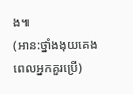ង៕
(អាន:ថ្នាំងងុយគេង ពេលអ្នកគួរប្រើ)